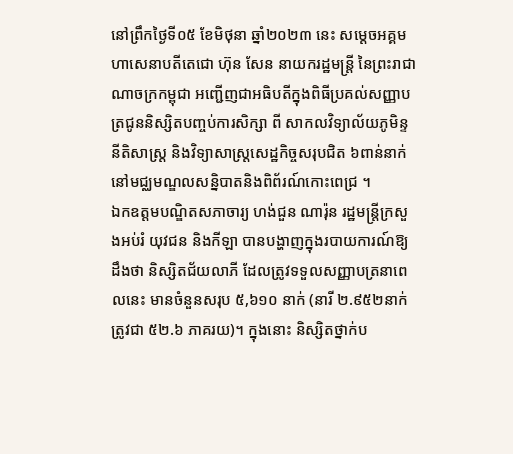នៅព្រឹកថ្ងៃទី០៥ ខែមិថុនា ឆ្នាំ២០២៣ នេះ សម្តេចអគ្គមហាសេនាបតីតេជោ ហ៊ុន សែន នាយករដ្ឋមន្ត្រី នៃព្រះរាជាណាចក្រកម្ពុជា អញ្ជើញជាអធិបតីក្នុងពិធីប្រគល់សញ្ញាបត្រជូននិស្សិតបញ្ចប់ការសិក្សា ពី សាកលវិទ្យាល័យភូមិន្ទនីតិសាស្រ្ត និងវិទ្យាសាស្រ្តសេដ្ឋកិច្ចសរុបជិត ៦ពាន់នាក់ នៅមជ្ឈមណ្ឌលសន្និបាតនិងពិព័រណ៍កោះពេជ្រ ។
ឯកឧត្តមបណ្ឌិតសភាចារ្យ ហង់ជួន ណារ៉ុន រដ្ឋមន្ត្រីក្រសួងអប់រំ យុវជន និងកីឡា បានបង្ហាញក្នុងរបាយការណ៍ឱ្យដឹងថា និស្សិតជ័យលាភី ដែលត្រូវទទួលសញ្ញាបត្រនាពេលនេះ មានចំនួនសរុប ៥,៦១០ នាក់ (នារី ២.៩៥២នាក់ ត្រូវជា ៥២.៦ ភាគរយ)។ ក្នុងនោះ និស្សិតថ្នាក់ប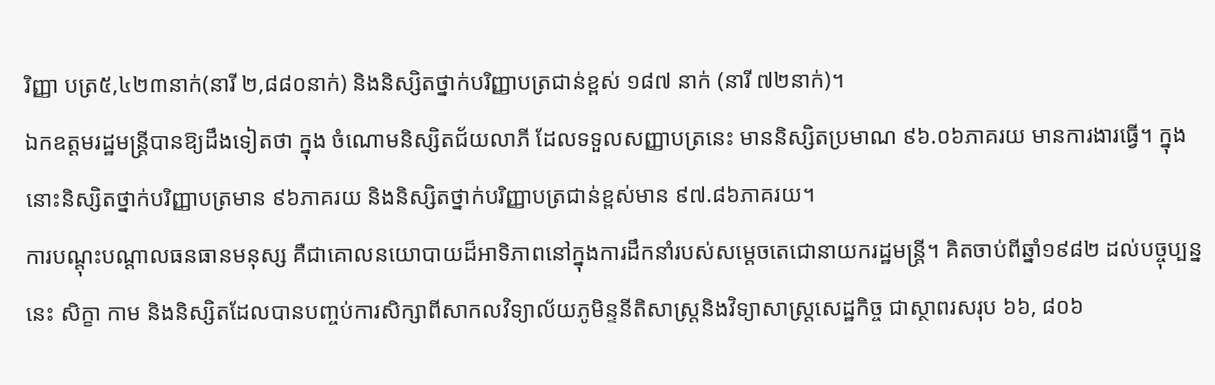រិញ្ញា បត្រ៥,៤២៣នាក់(នារី ២,៨៨០នាក់) និងនិស្សិតថ្នាក់បរិញ្ញាបត្រជាន់ខ្ពស់ ១៨៧ នាក់ (នារី ៧២នាក់)។
ឯកឧត្តមរដ្ឋមន្ត្រីបានឱ្យដឹងទៀតថា ក្នុង ចំណោមនិស្សិតជ័យលាភី ដែលទទួលសញ្ញាបត្រនេះ មាននិស្សិតប្រមាណ ៩៦.០៦ភាគរយ មានការងារធ្វើ។ ក្នុងនោះនិស្សិតថ្នាក់បរិញ្ញាបត្រមាន ៩៦ភាគរយ និងនិស្សិតថ្នាក់បរិញ្ញាបត្រជាន់ខ្ពស់មាន ៩៧.៨៦ភាគរយ។
ការបណ្តុះបណ្តាលធនធានមនុស្ស គឺជាគោលនយោបាយដ៏អាទិភាពនៅក្នុងការដឹកនាំរបស់សម្តេចតេជោនាយករដ្ឋមន្ត្រី។ គិតចាប់ពីឆ្នាំ១៩៨២ ដល់បច្ចុប្បន្ននេះ សិក្ខា កាម និងនិស្សិតដែលបានបញ្ចប់ការសិក្សាពីសាកលវិទ្យាល័យភូមិន្ទនីតិសាស្ត្រនិងវិទ្យាសាស្រ្តសេដ្ឋកិច្ច ជាស្ថាពរសរុប ៦៦, ៨០៦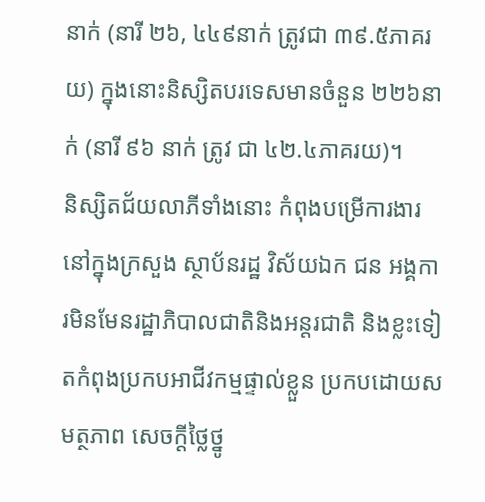នាក់ (នារី ២៦, ៤៤៩នាក់ ត្រូវជា ៣៩.៥ភាគរយ) ក្នុងនោះនិស្សិតបរទេសមានចំនួន ២២៦នាក់ (នារី ៩៦ នាក់ ត្រូវ ជា ៤២.៤ភាគរយ)។
និស្សិតជ័យលាភីទាំងនោះ កំពុងបម្រើការងារនៅក្នុងក្រសួង ស្ថាប័នរដ្ឋ វិស័យឯក ជន អង្គការមិនមែនរដ្ឋាភិបាលជាតិនិងអន្តរជាតិ និងខ្លះទៀតកំពុងប្រកបអាជីវកម្មផ្ទាល់ខ្លួន ប្រកបដោយសមត្ថភាព សេចក្តីថ្លៃថ្នូ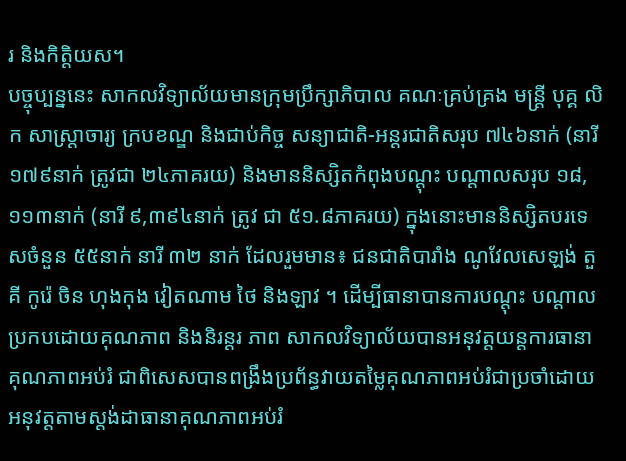រ និងកិត្តិយស។
បច្ចុប្បន្ននេះ សាកលវិទ្យាល័យមានក្រុមប្រឹក្សាភិបាល គណៈគ្រប់គ្រង មន្រ្តី បុគ្គ លិក សាស្រ្តាចារ្យ ក្របខណ្ឌ និងជាប់កិច្ច សន្យាជាតិ-អន្តរជាតិសរុប ៧៤៦នាក់ (នារី ១៧៩នាក់ ត្រូវជា ២៤ភាគរយ) និងមាននិស្សិតកំពុងបណ្តុះ បណ្តាលសរុប ១៨,១១៣នាក់ (នារី ៩,៣៩៤នាក់ ត្រូវ ជា ៥១.៨ភាគរយ) ក្នុងនោះមាននិស្សិតបរទេសចំនួន ៥៥នាក់ នារី ៣២ នាក់ ដែលរួមមាន៖ ជនជាតិបារាំង ណូវែលសេឡង់ តួគី កូរ៉េ ចិន ហុងកុង វៀតណាម ថៃ និងឡាវ ។ ដើម្បីធានាបានការបណ្តុះ បណ្តាលប្រកបដោយគុណភាព និងនិរន្តរ ភាព សាកលវិទ្យាល័យបានអនុវត្តយន្តការធានាគុណភាពអប់រំ ជាពិសេសបានពង្រឹងប្រព័ន្ធវាយតម្លៃគុណភាពអប់រំជាប្រចាំដោយអនុវត្តតាមស្តង់ដាធានាគុណភាពអប់រំ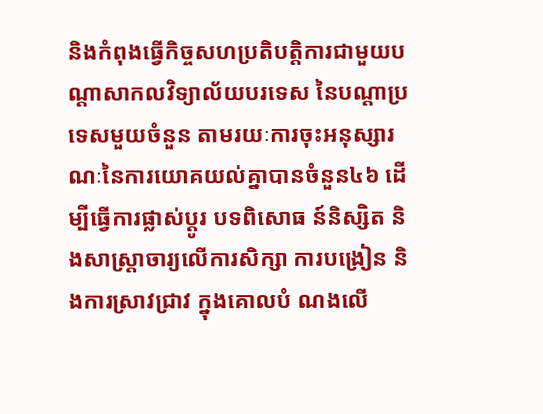និងកំពុងធ្វើកិច្ចសហប្រតិបត្តិការជាមួយបណ្តាសាកលវិទ្យាល័យបរទេស នៃបណ្តាប្រទេសមួយចំនួន តាមរយៈការចុះអនុស្សារណៈនៃការយោគយល់គ្នាបានចំនួន៤៦ ដើម្បីធ្វើការផ្លាស់ប្តូរ បទពិសោធ ន៍និស្សិត និងសាស្រ្តាចារ្យលើការសិក្សា ការបង្រៀន និងការស្រាវជ្រាវ ក្នុងគោលបំ ណងលើ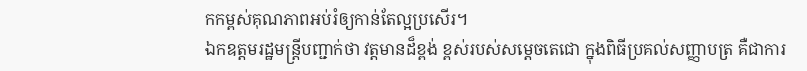កកម្ពស់គុណភាពអប់រំឲ្យកាន់តែល្អប្រសើរ។
ឯកឧត្តមរដ្ឋមន្រ្តីបញ្ជាក់ថា វត្តមានដ៏ខ្ពង់ ខ្ពស់របស់សម្តេចតេជោ ក្នុងពិធីប្រគល់សញ្ញាបត្រ គឺជាការ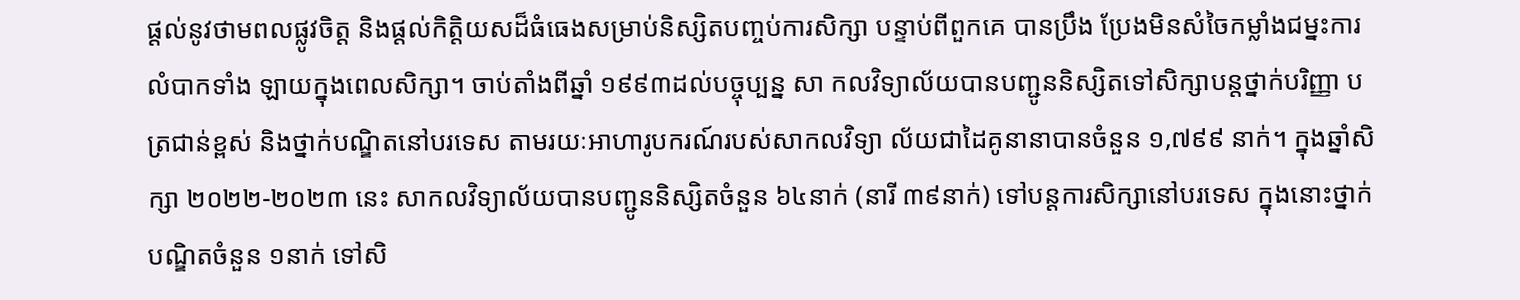ផ្តល់នូវថាមពលផ្លូវចិត្ត និងផ្តល់កិត្តិយសដ៏ធំធេងសម្រាប់និស្សិតបញ្ចប់ការសិក្សា បន្ទាប់ពីពួកគេ បានប្រឹង ប្រែងមិនសំចៃកម្លាំងជម្នះការលំបាកទាំង ឡាយក្នុងពេលសិក្សា។ ចាប់តាំងពីឆ្នាំ ១៩៩៣ដល់បច្ចុប្បន្ន សា កលវិទ្យាល័យបានបញ្ជូននិស្សិតទៅសិក្សាបន្តថ្នាក់បរិញ្ញា បត្រជាន់ខ្ពស់ និងថ្នាក់បណ្ឌិតនៅបរទេស តាមរយៈអាហារូបករណ៍របស់សាកលវិទ្យា ល័យជាដៃគូនានាបានចំនួន ១,៧៩៩ នាក់។ ក្នុងឆ្នាំសិក្សា ២០២២-២០២៣ នេះ សាកលវិទ្យាល័យបានបញ្ជូននិស្សិតចំនួន ៦៤នាក់ (នារី ៣៩នាក់) ទៅបន្តការសិក្សានៅបរទេស ក្នុងនោះថ្នាក់បណ្ឌិតចំនួន ១នាក់ ទៅសិ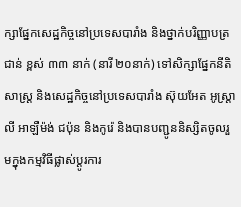ក្សាផ្នែកសេដ្ឋកិច្ចនៅប្រទេសបារាំង និងថ្នាក់បរិញ្ញាបត្រជាន់ ខ្ពស់ ៣៣ នាក់ (នារី ២០នាក់) ទៅសិក្សាផ្នែកនីតិសាស្រ្ត និងសេដ្ឋកិច្ចនៅប្រទេសបារាំង ស៊ុយអែត អូស្រ្តាលី អាឡឺម៉ង់ ជប៉ុន និងកូរ៉េ និងបានបញ្ជូននិស្សិតចូលរួមក្នុងកម្មវិធីផ្លាស់ប្តូរការ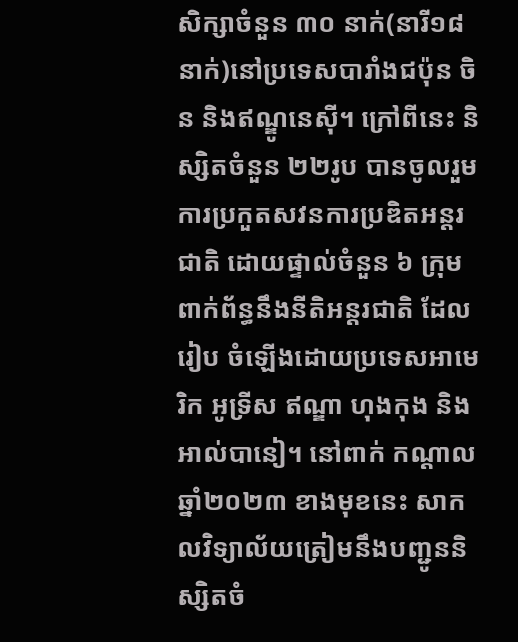សិក្សាចំនួន ៣០ នាក់(នារី១៨នាក់)នៅប្រទេសបារាំងជប៉ុន ចិន និងឥណ្ឌូនេស៊ី។ ក្រៅពីនេះ និស្សិតចំនួន ២២រូប បានចូលរួមការប្រកួតសវនការប្រឌិតអន្តរជាតិ ដោយផ្ទាល់ចំនួន ៦ ក្រុម ពាក់ព័ន្ធនឹងនីតិអន្តរជាតិ ដែលរៀប ចំឡើងដោយប្រទេសអាមេរិក អូទ្រីស ឥណ្ឌា ហុងកុង និងអាល់បានៀ។ នៅពាក់ កណ្តាលឆ្នាំ២០២៣ ខាងមុខនេះ សាកលវិទ្យាល័យត្រៀមនឹងបញ្ជូននិស្សិតចំ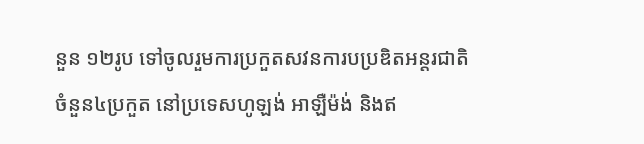នួន ១២រូប ទៅចូលរួមការប្រកួតសវនការបប្រឌិតអន្តរជាតិចំនួន៤ប្រកួត នៅប្រទេសហូឡង់ អាឡឺម៉ង់ និងឥ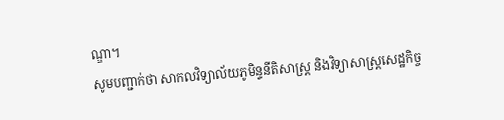ណ្ឌា។
សូមបញ្ជាក់ថា សាកលវិទ្យាល័យភូមិន្ទនីតិសាស្រ្ត និងវិទ្យាសាស្រ្តសេដ្ឋកិច្ច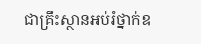ជាគ្រឹះស្ថានអប់រំថ្នាក់ឧ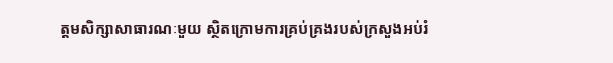ត្តមសិក្សាសាធារណៈមួយ ស្ថិតក្រោមការគ្រប់គ្រងរបស់ក្រសួងអប់រំ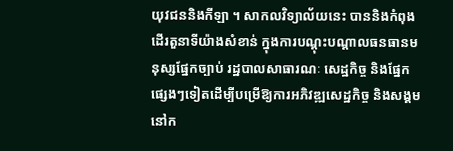យុវជននិងកីឡា ។ សាកលវិទ្យាល័យនេះ បាននិងកំពុងដើរតួនាទីយ៉ាងសំខាន់ ក្នុងការបណ្តុះបណ្តាលធនធានមនុស្សផ្នែកច្បាប់ រដ្ឋបាលសាធារណៈ សេដ្ឋកិច្ច និងផ្នែកផ្សេងៗទៀតដើម្បីបម្រើឱ្យការអភិវឌ្ឍសេដ្ឋកិច្ច និងសង្គមនៅក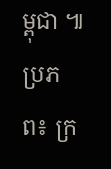ម្ពុជា ៕
ប្រភព៖ ក្រ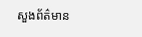សួងព័ត៌មាន